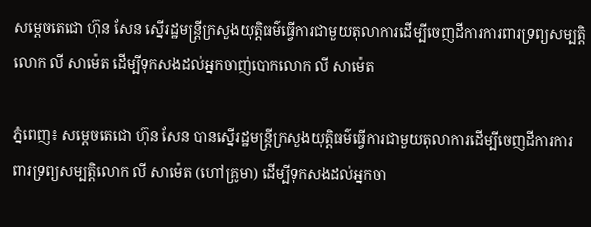សម្តេចតេជោ ហ៊ុន សែន ស្នើរដ្ឋមន្ត្រីក្រសួងយុត្តិធម៌ធ្វើការជាមួយតុលាការដើម្បីចេញដីការការពារទ្រព្យសម្បត្តិលោក លី សាម៉េត ដើម្បីទុកសងដល់អ្នកចាញ់បោកលោក លី សាម៉េត

ភ្នំពេញ៖ សម្តេចតេជោ ហ៊ុន សែន បានស្នើរដ្ឋមន្ត្រីក្រសួងយុត្តិធម៌ធ្វើការជាមួយតុលាការដើម្បីចេញដីការការពារទ្រព្យសម្បត្តិលោក លី សាម៉េត (ហៅគ្រូមា) ដើម្បីទុកសងដល់អ្នកចា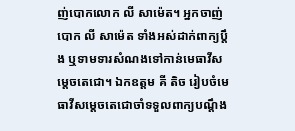ញ់បោកលោក លី សាម៉េត។ អ្នកចាញ់បោក លី សាម៉េត ទាំងអស់ដាក់ពាក្យប្តឹង ឬទាមទារសំណងទៅកាន់មេធាវីសម្តេចតេជោ។ ឯកឧត្តម គី តិច រៀបចំមេធាវីសម្តេចតេជោចាំទទួលពាក្យបណ្តឹង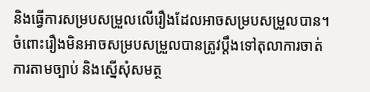និងធ្វើការសម្របសម្រួលលើរឿងដែលអាចសម្របសម្រួលបាន។ ចំពោះរឿងមិនអាចសម្របសម្រួលបានត្រូវប្តឹងទៅតុលាការចាត់ការតាមច្បាប់ និងស្នើសុំសមត្ថ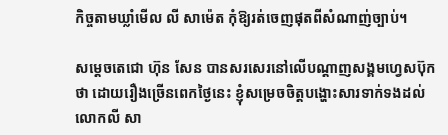កិច្ចតាមឃ្លាំមើល លី សាម៉េត កុំឱ្យរត់ចេញផុតពីសំណាញ់ច្បាប់។

សម្តេចតេជោ ហ៊ុន សែន បានសរសេរនៅលើបណ្តាញសង្គមហ្វេសប៊ុកថា ដោយរឿងច្រើនពេកថ្ងៃនេះ ខ្ញុំសម្រេចចិត្តបង្ហោះសារទាក់ទងដល់លោកលី សា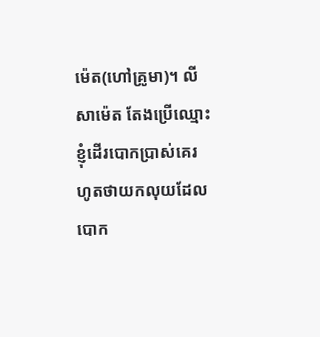ម៉េត(ហៅគ្រូមា)។ លី សាម៉េត តែងប្រើឈ្មោះខ្ញុំដើរបោកប្រាស់គេរហូតថាយកលុយដែលបោក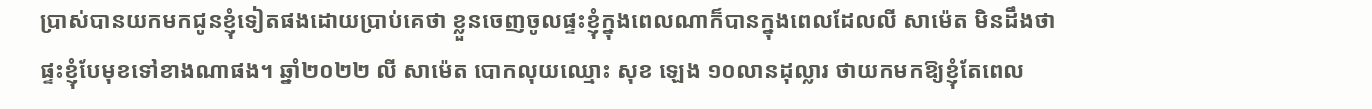ប្រាស់បានយកមកជូនខ្ញុំទៀតផងដោយប្រាប់គេថា ខ្លួនចេញចូលផ្ទះខ្ញុំក្នុងពេលណាក៏បានក្នុងពេលដែលលី សាម៉េត មិនដឹងថាផ្ទះខ្ញុំបែមុខទៅខាងណាផង។ ឆ្នាំ២០២២ លី សាម៉េត បោកលុយឈ្មោះ សុខ ឡេង ១០លានដុល្លារ ថាយកមកឱ្យខ្ញុំតែពេល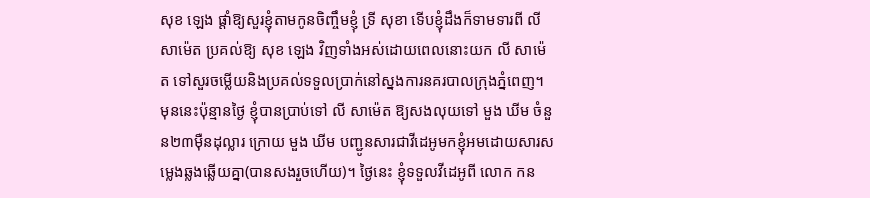សុខ ឡេង ផ្តាំឱ្យសួរខ្ញុំតាមកូនចិញ្ចឹមខ្ញុំ ទ្រី សុខា ទើបខ្ញុំដឹងក៏ទាមទារពី លី សាម៉េត ប្រគល់ឱ្យ សុខ ឡេង វិញទាំងអស់ដោយពេលនោះយក លី សាម៉េត ទៅសួរចម្លើយនិងប្រគល់ទទួលប្រាក់នៅស្នងការនគរបាលក្រុងភ្នំពេញ។ មុននេះប៉ុន្មានថ្ងៃ ខ្ញុំបានប្រាប់ទៅ លី សាម៉េត ឱ្យសងលុយទៅ មួង ឃីម ចំនួន២៣ម៉ឺនដុល្លារ ក្រោយ មួង ឃីម បញ្ជូនសារជាវីដេអូមកខ្ញុំអមដោយសារសម្លេងឆ្លងឆ្លើយគ្នា(បានសងរួចហើយ)។ ថ្ងៃនេះ ខ្ញុំទទួលវីដេអូពី លោក កន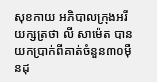សុខកាយ អភិបាលក្រុងអរីយក្សត្រថា លី សាម៉េត បានយកប្រាក់ពីគាត់ចំនួន៣០ម៉ឺនដុ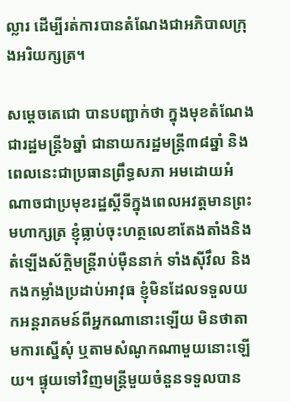ល្លារ ដើម្បីរត់ការបានតំណែងជាអភិបាលក្រុងអរិយក្សត្រ។

សម្តេចតេជោ បានបញ្ជាក់ថា ក្នុងមុខតំណែងជារដ្ឋមន្ត្រី៦ឆ្នាំ ជានាយករដ្ឋមន្ត្រី៣៨ឆ្នាំ និងពេលនេះជាប្រធានព្រឹទ្ធសភា អមដោយអំណាចជាប្រមុខរដ្ឋស្តីទីក្នុងពេលអវត្តមានព្រះមហាក្សត្រ ខ្ញុំធ្លាប់ចុះហត្ថលេខាតែងតាំងនិងតំឡើងស័ក្តិមន្ត្រីរាប់ម៉ឺននាក់ ទាំងស៊ីវឹល និងកងកម្លាំងប្រដាប់អាវុធ ខ្ញុំមិនដែលទទួលយកអន្តរាគមន៍ពីអ្នកណានោះឡើយ មិនថាតាមការស្នើសុំ ឬតាមសំណូកណាមួយនោះឡើយ។ ផ្ទុយទៅវិញមន្ត្រីមួយចំនួនទទួលបាន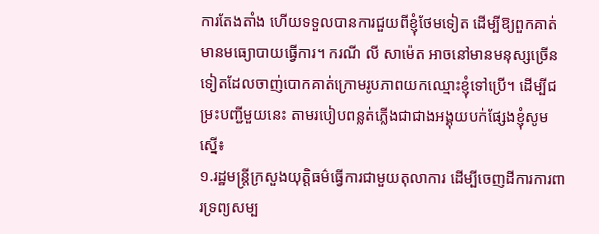ការតែងតាំង ហើយទទួលបានការជួយពីខ្ញុំថែមទៀត ដើម្បីឱ្យពួកគាត់មានមធ្យោបាយធ្វើការ។ ករណី លី សាម៉េត អាចនៅមានមនុស្សច្រើនទៀតដែលចាញ់បោកគាត់ក្រោមរូបភាពយកឈ្មោះខ្ញុំទៅប្រើ។ ដើម្បីជម្រះបញ្ជីមួយនេះ តាមរបៀបពន្លត់ភ្លើងជាជាងអង្គុយបក់ផ្សែងខ្ញុំសូមស្នើ៖
១.រដ្ឋមន្ត្រីក្រសួងយុត្តិធម៌ធ្វើការជាមួយតុលាការ ដើម្បីចេញដីការការពារទ្រព្យសម្ប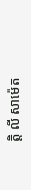ត្តិ លី សាម៉េត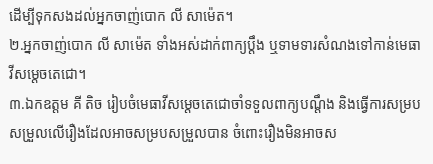ដើម្បីទុកសងដល់អ្នកចាញ់បោក លី សាម៉េត។
២.អ្នកចាញ់បោក លី សាម៉េត ទាំងអស់ដាក់ពាក្យប្តឹង ឬទាមទារសំណងទៅកាន់មេធាវីសម្តេចតេជោ។
៣.ឯកឧត្តម គី តិច រៀបចំមេធាវីសម្តេចតេជោចាំទទួលពាក្យបណ្តឹង និងធ្វើការសម្របសម្រួលលើរឿងដែលអាចសម្របសម្រួលបាន ចំពោះរឿងមិនអាចស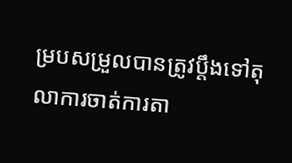ម្របសម្រួលបានត្រូវប្តឹងទៅតុលាការចាត់ការតា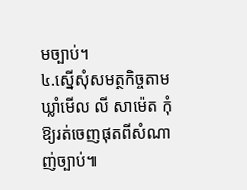មច្បាប់។
៤.ស្នើសុំសមត្ថកិច្ចតាមឃ្លាំមើល លី សាម៉េត កុំឱ្យរត់ចេញផុតពីសំណាញ់ច្បាប់៕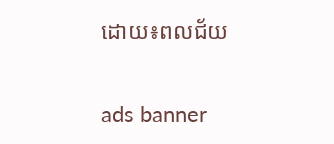ដោយ៖ពលជ័យ

ads banner